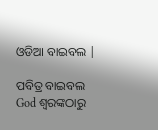ଓଡିଆ ବାଇବଲ |

ପବିତ୍ର ବାଇବଲ God ଶ୍ବରଙ୍କଠାରୁ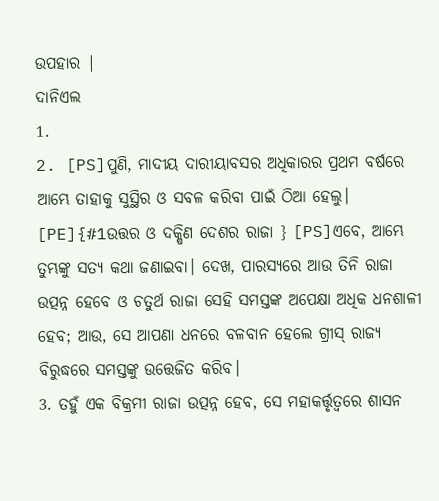ଉପହାର |
ଦାନିଏଲ
1.
2. [PS]ପୁଣି, ମାଦୀୟ ଦାରୀୟାବସର ଅଧିକାରର ପ୍ରଥମ ବର୍ଷରେ ଆମ୍ଭେ ତାହାକୁ ସୁସ୍ଥିର ଓ ସବଳ କରିବା ପାଇଁ ଠିଆ ହେଲୁ। [PE]{#1ଉତ୍ତର ଓ ଦକ୍ଷିଣ ଦେଶର ରାଜା } [PS]ଏବେ, ଆମ୍ଭେ ତୁମ୍ଭଙ୍କୁ ସତ୍ୟ କଥା ଜଣାଇବା। ଦେଖ, ପାରସ୍ୟରେ ଆଉ ତିନି ରାଜା ଉତ୍ପନ୍ନ ହେବେ ଓ ଚତୁର୍ଥ ରାଜା ସେହି ସମସ୍ତଙ୍କ ଅପେକ୍ଷା ଅଧିକ ଧନଶାଳୀ ହେବ; ଆଉ, ସେ ଆପଣା ଧନରେ ବଳବାନ ହେଲେ ଗ୍ରୀସ୍‍ ରାଜ୍ୟ ବିରୁଦ୍ଧରେ ସମସ୍ତଙ୍କୁ ଉତ୍ତେଜିତ କରିବ।
3. ତହୁଁ ଏକ ବିକ୍ରମୀ ରାଜା ଉତ୍ପନ୍ନ ହେବ, ସେ ମହାକର୍ତ୍ତୃତ୍ୱରେ ଶାସନ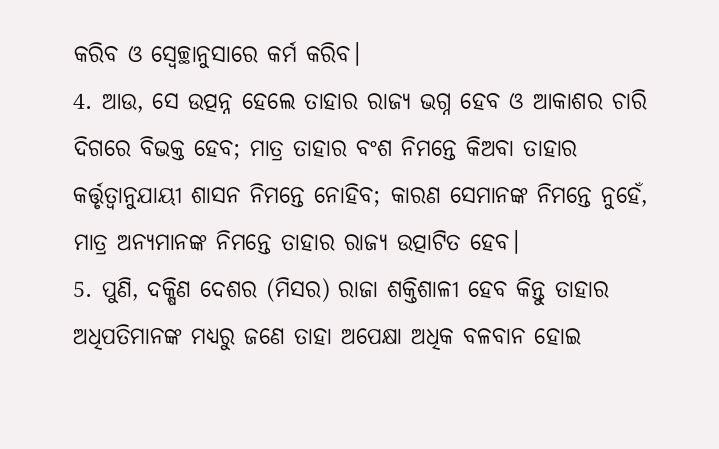କରିବ ଓ ସ୍ଵେଚ୍ଛାନୁସାରେ କର୍ମ କରିବ।
4. ଆଉ, ସେ ଉତ୍ପନ୍ନ ହେଲେ ତାହାର ରାଜ୍ୟ ଭଗ୍ନ ହେବ ଓ ଆକାଶର ଚାରି ଦିଗରେ ବିଭକ୍ତ ହେବ; ମାତ୍ର ତାହାର ବଂଶ ନିମନ୍ତେ କିଅବା ତାହାର କର୍ତ୍ତୃତ୍ୱାନୁଯାୟୀ ଶାସନ ନିମନ୍ତେ ନୋହିବ; କାରଣ ସେମାନଙ୍କ ନିମନ୍ତେ ନୁହେଁ, ମାତ୍ର ଅନ୍ୟମାନଙ୍କ ନିମନ୍ତେ ତାହାର ରାଜ୍ୟ ଉତ୍ପାଟିତ ହେବ।
5. ପୁଣି, ଦକ୍ଷିଣ ଦେଶର (ମିସର) ରାଜା ଶକ୍ତିଶାଳୀ ହେବ କିନ୍ତୁ ତାହାର ଅଧିପତିମାନଙ୍କ ମଧ୍ୟରୁ ଜଣେ ତାହା ଅପେକ୍ଷା ଅଧିକ ବଳବାନ ହୋଇ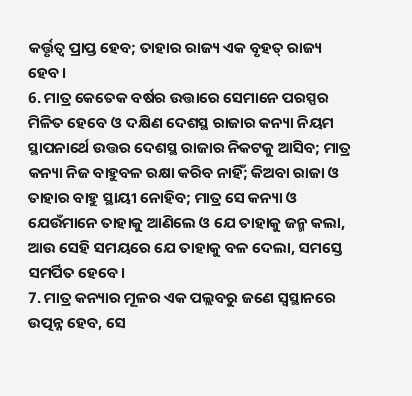କର୍ତ୍ତୃତ୍ୱ ପ୍ରାପ୍ତ ହେବ; ତାହାର ରାଜ୍ୟ ଏକ ବୃହତ୍‍ ରାଜ୍ୟ ହେବ।
6. ମାତ୍ର କେତେକ ବର୍ଷର ଉତ୍ତାରେ ସେମାନେ ପରସ୍ପର ମିଳିତ ହେବେ ଓ ଦକ୍ଷିଣ ଦେଶସ୍ଥ ରାଜାର କନ୍ୟା ନିୟମ ସ୍ଥାପନାର୍ଥେ ଉତ୍ତର ଦେଶସ୍ଥ ରାଜାର ନିକଟକୁ ଆସିବ; ମାତ୍ର କନ୍ୟା ନିଜ ବାହୁବଳ ରକ୍ଷା କରିବ ନାହିଁ; କିଅବା ରାଜା ଓ ତାହାର ବାହୁ ସ୍ଥାୟୀ ନୋହିବ; ମାତ୍ର ସେ କନ୍ୟା ଓ ଯେଉଁମାନେ ତାହାକୁ ଆଣିଲେ ଓ ଯେ ତାହାକୁ ଜନ୍ମ କଲା, ଆଉ ସେହି ସମୟରେ ଯେ ତାହାକୁ ବଳ ଦେଲା, ସମସ୍ତେ ସମର୍ପିତ ହେବେ।
7. ମାତ୍ର କନ୍ୟାର ମୂଳର ଏକ ପଲ୍ଲବରୁ ଜଣେ ସ୍ୱସ୍ଥାନରେ ଉତ୍ପନ୍ନ ହେବ, ସେ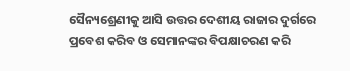ସୈନ୍ୟଶ୍ରେଣୀକୁ ଆସି ଉତ୍ତର ଦେଶୀୟ ରାଜାର ଦୁର୍ଗରେ ପ୍ରବେଶ କରିବ ଓ ସେମାନଙ୍କର ବିପକ୍ଷାଚରଣ କରି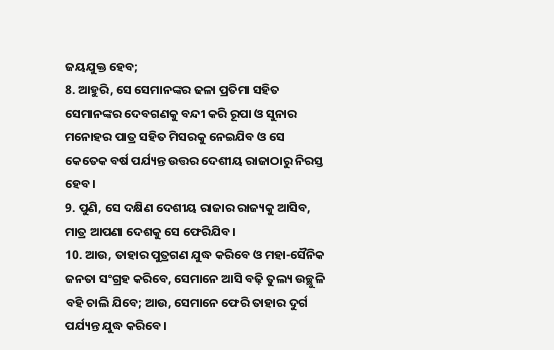ଜୟଯୁକ୍ତ ହେବ;
8. ଆହୁରି, ସେ ସେମାନଙ୍କର ଢଳା ପ୍ରତିମା ସହିତ ସେମାନଙ୍କର ଦେବଗଣକୁ ବନ୍ଦୀ କରି ରୂପା ଓ ସୁନାର ମନୋହର ପାତ୍ର ସହିତ ମିସରକୁ ନେଇଯିବ ଓ ସେ କେତେକ ବର୍ଷ ପର୍ଯ୍ୟନ୍ତ ଉତ୍ତର ଦେଶୀୟ ରାଜାଠାରୁ ନିରସ୍ତ ହେବ।
9. ପୁଣି, ସେ ଦକ୍ଷିଣ ଦେଶୀୟ ରାଜାର ରାଜ୍ୟକୁ ଆସିବ, ମାତ୍ର ଆପଣା ଦେଶକୁ ସେ ଫେରିଯିବ।
10. ଆଉ, ତାହାର ପୁତ୍ରଗଣ ଯୁଦ୍ଧ କରିବେ ଓ ମହା-ସୈନିକ ଜନତା ସଂଗ୍ରହ କରିବେ, ସେମାନେ ଆସି ବଢ଼ି ତୁଲ୍ୟ ଉଚ୍ଛୁଳି ବହି ଚାଲି ଯିବେ; ଆଉ, ସେମାନେ ଫେରି ତାହାର ଦୁର୍ଗ ପର୍ଯ୍ୟନ୍ତ ଯୁଦ୍ଧ କରିବେ।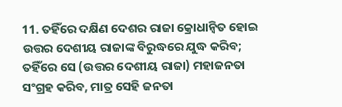11. ତହିଁରେ ଦକ୍ଷିଣ ଦେଶର ରାଜା କ୍ରୋଧାନ୍ବିତ ହୋଇ ଉତ୍ତର ଦେଶୀୟ ରାଜାଙ୍କ ବିରୁଦ୍ଧରେ ଯୁଦ୍ଧ କରିବ; ତହିଁରେ ସେ (ଉତ୍ତର ଦେଶୀୟ ରାଜା) ମହାଜନତା ସଂଗ୍ରହ କରିବ, ମାତ୍ର ସେହି ଜନତା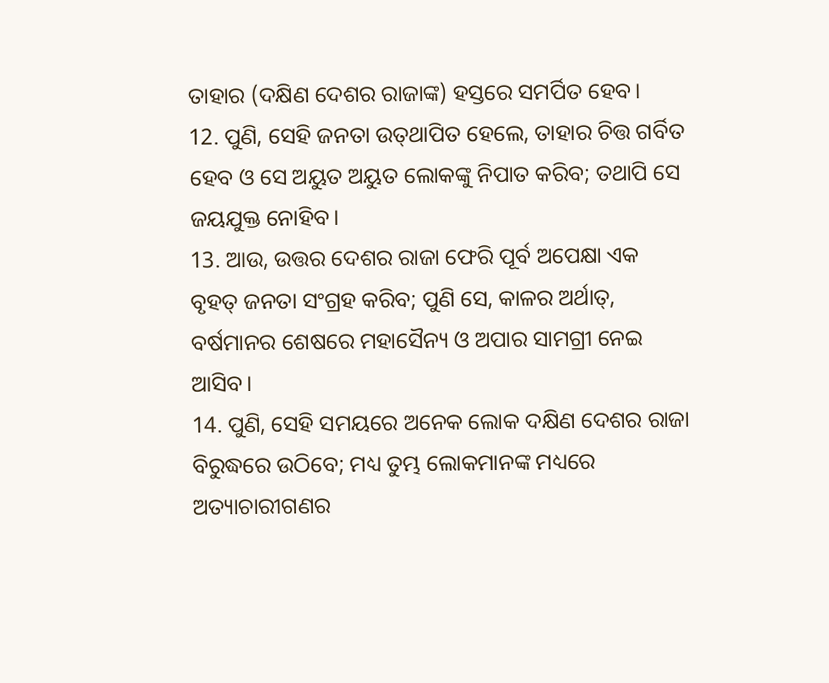ତାହାର (ଦକ୍ଷିଣ ଦେଶର ରାଜାଙ୍କ) ହସ୍ତରେ ସମର୍ପିତ ହେବ।
12. ପୁଣି, ସେହି ଜନତା ଉତ୍‍ଥାପିତ ହେଲେ, ତାହାର ଚିତ୍ତ ଗର୍ବିତ ହେବ ଓ ସେ ଅୟୁତ ଅୟୁତ ଲୋକଙ୍କୁ ନିପାତ କରିବ; ତଥାପି ସେ ଜୟଯୁକ୍ତ ନୋହିବ।
13. ଆଉ, ଉତ୍ତର ଦେଶର ରାଜା ଫେରି ପୂର୍ବ ଅପେକ୍ଷା ଏକ ବୃହତ୍‍ ଜନତା ସଂଗ୍ରହ କରିବ; ପୁଣି ସେ, କାଳର ଅର୍ଥାତ୍‍, ବର୍ଷମାନର ଶେଷରେ ମହାସୈନ୍ୟ ଓ ଅପାର ସାମଗ୍ରୀ ନେଇ ଆସିବ।
14. ପୁଣି, ସେହି ସମୟରେ ଅନେକ ଲୋକ ଦକ୍ଷିଣ ଦେଶର ରାଜା ବିରୁଦ୍ଧରେ ଉଠିବେ; ମଧ୍ୟ ତୁମ୍ଭ ଲୋକମାନଙ୍କ ମଧ୍ୟରେ ଅତ୍ୟାଚାରୀଗଣର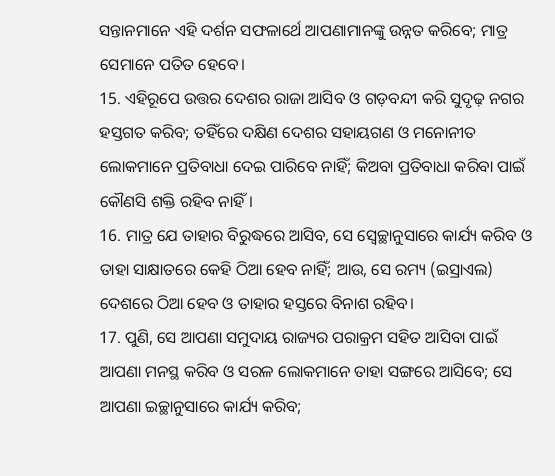ସନ୍ତାନମାନେ ଏହି ଦର୍ଶନ ସଫଳାର୍ଥେ ଆପଣାମାନଙ୍କୁ ଉନ୍ନତ କରିବେ; ମାତ୍ର ସେମାନେ ପତିତ ହେବେ।
15. ଏହିରୂପେ ଉତ୍ତର ଦେଶର ରାଜା ଆସିବ ଓ ଗଡ଼ବନ୍ଦୀ କରି ସୁଦୃଢ଼ ନଗର ହସ୍ତଗତ କରିବ; ତହିଁରେ ଦକ୍ଷିଣ ଦେଶର ସହାୟଗଣ ଓ ମନୋନୀତ ଲୋକମାନେ ପ୍ରତିବାଧା ଦେଇ ପାରିବେ ନାହିଁ; କିଅବା ପ୍ରତିବାଧା କରିବା ପାଇଁ କୌଣସି ଶକ୍ତି ରହିବ ନାହିଁ।
16. ମାତ୍ର ଯେ ତାହାର ବିରୁଦ୍ଧରେ ଆସିବ, ସେ ସ୍ଵେଚ୍ଛାନୁସାରେ କାର୍ଯ୍ୟ କରିବ ଓ ତାହା ସାକ୍ଷାତରେ କେହି ଠିଆ ହେବ ନାହିଁ; ଆଉ, ସେ ରମ୍ୟ (ଇସ୍ରାଏଲ) ଦେଶରେ ଠିଆ ହେବ ଓ ତାହାର ହସ୍ତରେ ବିନାଶ ରହିବ।
17. ପୁଣି, ସେ ଆପଣା ସମୁଦାୟ ରାଜ୍ୟର ପରାକ୍ରମ ସହିତ ଆସିବା ପାଇଁ ଆପଣା ମନସ୍ଥ କରିବ ଓ ସରଳ ଲୋକମାନେ ତାହା ସଙ୍ଗରେ ଆସିବେ; ସେ ଆପଣା ଇଚ୍ଛାନୁସାରେ କାର୍ଯ୍ୟ କରିବ;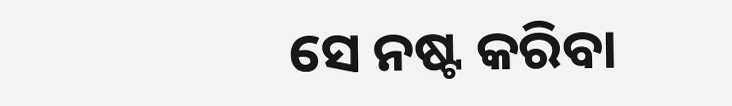ସେ ନଷ୍ଟ କରିବା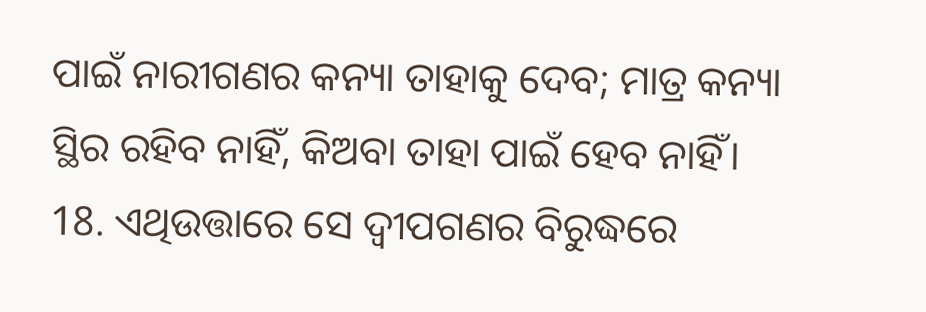ପାଇଁ ନାରୀଗଣର କନ୍ୟା ତାହାକୁ ଦେବ; ମାତ୍ର କନ୍ୟା ସ୍ଥିର ରହିବ ନାହିଁ, କିଅବା ତାହା ପାଇଁ ହେବ ନାହିଁ।
18. ଏଥିଉତ୍ତାରେ ସେ ଦ୍ୱୀପଗଣର ବିରୁଦ୍ଧରେ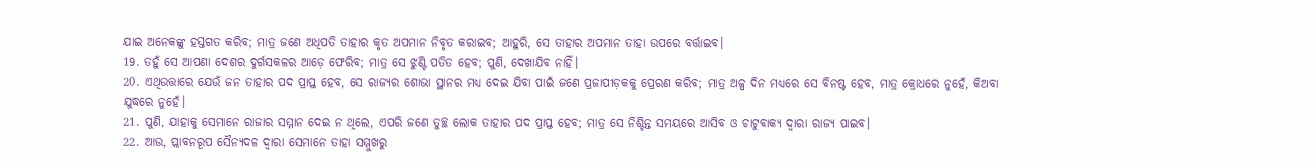ଯାଇ ଅନେକଙ୍କୁ ହସ୍ତଗତ କରିବ; ମାତ୍ର ଜଣେ ଅଧିପତି ତାହାର କୃତ ଅପମାନ ନିବୃତ କରାଇବ; ଆହୁରି, ସେ ତାହାର ଅପମାନ ତାହା ଉପରେ ବର୍ତ୍ତାଇବ।
19. ତହୁଁ ସେ ଆପଣା ଦେଶର ଦୁର୍ଗସକଳର ଆଡ଼େ ଫେରିବ; ମାତ୍ର ସେ ଝୁଣ୍ଟି ପତିତ ହେବ; ପୁଣି, ଦେଖାଯିବ ନାହିଁ।
20. ଏଥିଉତ୍ତାରେ ଯେଉଁ ଜନ ତାହାର ପଦ ପ୍ରାପ୍ତ ହେବ, ସେ ରାଜ୍ୟର ଶୋଭା ସ୍ଥାନର ମଧ୍ୟ ଦେଇ ଯିବା ପାଇଁ ଜଣେ ପ୍ରଜାପୀଡ଼କକୁ ପ୍ରେରଣ କରିବ; ମାତ୍ର ଅଳ୍ପ ଦିନ ମଧ୍ୟରେ ସେ ବିନଷ୍ଟ ହେବ, ମାତ୍ର କ୍ରୋଧରେ ନୁହେଁ, କିଅବା ଯୁଦ୍ଧରେ ନୁହେଁ।
21. ପୁଣି, ଯାହାକୁ ସେମାନେ ରାଜାର ସମ୍ମାନ ଦେଇ ନ ଥିଲେ, ଏପରି ଜଣେ ତୁଚ୍ଛ ଲୋକ ତାହାର ପଦ ପ୍ରାପ୍ତ ହେବ; ମାତ୍ର ସେ ନିଶ୍ଚିନ୍ତ ସମୟରେ ଆସିବ ଓ ଚାଟୁବାକ୍ୟ ଦ୍ୱାରା ରାଜ୍ୟ ପାଇବ।
22. ଆଉ, ପ୍ଲାବନରୂପ ସୈନ୍ୟଦଳ ଦ୍ୱାରା ସେମାନେ ତାହା ସମ୍ମୁଖରୁ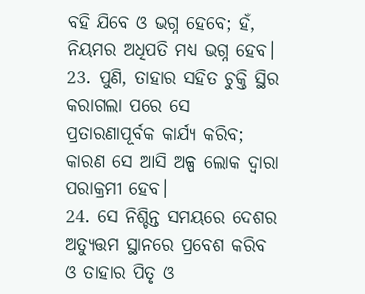ବହି ଯିବେ ଓ ଭଗ୍ନ ହେବେ; ହଁ, ନିୟମର ଅଧିପତି ମଧ୍ୟ ଭଗ୍ନ ହେବ।
23. ପୁଣି, ତାହାର ସହିତ ଚୁକ୍ତି ସ୍ଥିର କରାଗଲା ପରେ ସେ ପ୍ରତାରଣାପୂର୍ବକ କାର୍ଯ୍ୟ କରିବ; କାରଣ ସେ ଆସି ଅଳ୍ପ ଲୋକ ଦ୍ୱାରା ପରାକ୍ରମୀ ହେବ।
24. ସେ ନିଶ୍ଚିନ୍ତ ସମୟରେ ଦେଶର ଅତ୍ୟୁତ୍ତମ ସ୍ଥାନରେ ପ୍ରବେଶ କରିବ ଓ ତାହାର ପିତୃ ଓ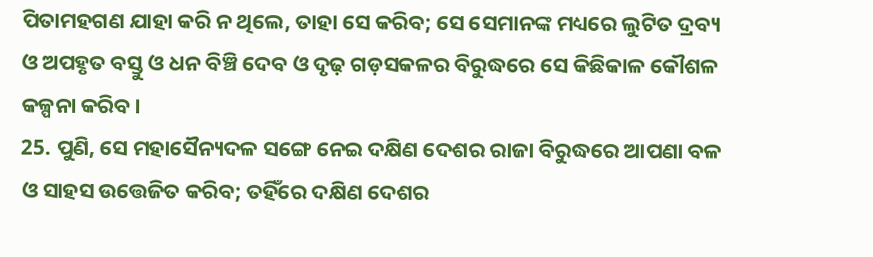ପିତାମହଗଣ ଯାହା କରି ନ ଥିଲେ, ତାହା ସେ କରିବ; ସେ ସେମାନଙ୍କ ମଧ୍ୟରେ ଲୁଟିତ ଦ୍ରବ୍ୟ ଓ ଅପହୃତ ବସ୍ତୁ ଓ ଧନ ବିଞ୍ଚି ଦେବ ଓ ଦୃଢ଼ ଗଡ଼ସକଳର ବିରୁଦ୍ଧରେ ସେ କିଛିକାଳ କୌଶଳ କଳ୍ପନା କରିବ।
25. ପୁଣି, ସେ ମହାସୈନ୍ୟଦଳ ସଙ୍ଗେ ନେଇ ଦକ୍ଷିଣ ଦେଶର ରାଜା ବିରୁଦ୍ଧରେ ଆପଣା ବଳ ଓ ସାହସ ଉତ୍ତେଜିତ କରିବ; ତହିଁରେ ଦକ୍ଷିଣ ଦେଶର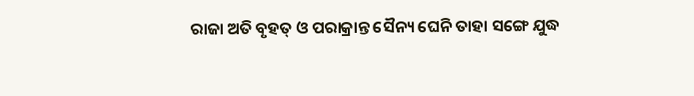ରାଜା ଅତି ବୃହତ୍‍ ଓ ପରାକ୍ରାନ୍ତ ସୈନ୍ୟ ଘେନି ତାହା ସଙ୍ଗେ ଯୁଦ୍ଧ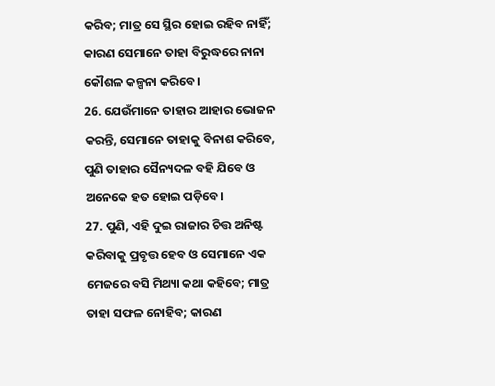କରିବ; ମାତ୍ର ସେ ସ୍ଥିର ହୋଇ ରହିବ ନାହିଁ; କାରଣ ସେମାନେ ତାହା ବିରୁଦ୍ଧରେ ନାନା କୌଶଳ କଳ୍ପନା କରିବେ।
26. ଯେଉଁମାନେ ତାହାର ଆହାର ଭୋଜନ କରନ୍ତି, ସେମାନେ ତାହାକୁ ବିନାଶ କରିବେ, ପୁଣି ତାହାର ସୈନ୍ୟଦଳ ବହି ଯିବେ ଓ ଅନେକେ ହତ ହୋଇ ପଡ଼ିବେ।
27. ପୁଣି, ଏହି ଦୁଇ ରାଜାର ଚିତ୍ତ ଅନିଷ୍ଟ କରିବାକୁ ପ୍ରବୃତ୍ତ ହେବ ଓ ସେମାନେ ଏକ ମେଜରେ ବସି ମିଥ୍ୟା କଥା କହିବେ; ମାତ୍ର ତାହା ସଫଳ ନୋହିବ; କାରଣ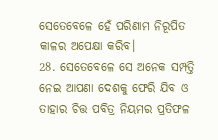ସେତେବେଳେ ହେଁ ପରିଣାମ ନିରୂପିତ କାଳର ଅପେକ୍ଷା କରିବ।
28. ସେତେବେଳେ ସେ ଅନେକ ସମ୍ପତ୍ତି ନେଇ ଆପଣା ଦେଶକୁ ଫେରି ଯିବ ଓ ତାହାର ଚିତ୍ତ ପବିତ୍ର ନିୟମର ପ୍ରତିଫଳ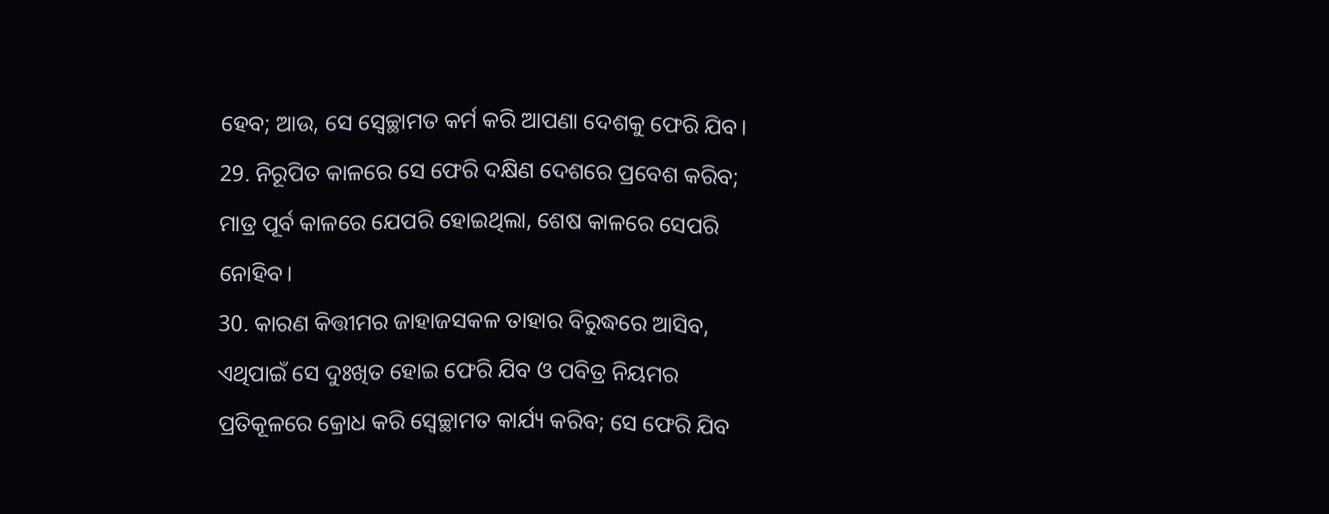ହେବ; ଆଉ, ସେ ସ୍ଵେଚ୍ଛାମତ କର୍ମ କରି ଆପଣା ଦେଶକୁ ଫେରି ଯିବ।
29. ନିରୂପିତ କାଳରେ ସେ ଫେରି ଦକ୍ଷିଣ ଦେଶରେ ପ୍ରବେଶ କରିବ; ମାତ୍ର ପୂର୍ବ କାଳରେ ଯେପରି ହୋଇଥିଲା, ଶେଷ କାଳରେ ସେପରି ନୋହିବ।
30. କାରଣ କିତ୍ତୀମର ଜାହାଜସକଳ ତାହାର ବିରୁଦ୍ଧରେ ଆସିବ, ଏଥିପାଇଁ ସେ ଦୁଃଖିତ ହୋଇ ଫେରି ଯିବ ଓ ପବିତ୍ର ନିୟମର ପ୍ରତିକୂଳରେ କ୍ରୋଧ କରି ସ୍ଵେଚ୍ଛାମତ କାର୍ଯ୍ୟ କରିବ; ସେ ଫେରି ଯିବ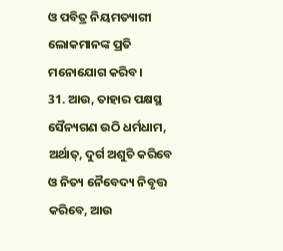ଓ ପବିତ୍ର ନିୟମତ୍ୟାଗୀ ଲୋକମାନଙ୍କ ପ୍ରତି ମନୋଯୋଗ କରିବ।
31. ଆଉ, ତାହାର ପକ୍ଷସ୍ଥ ସୈନ୍ୟଗଣ ଉଠି ଧର୍ମଧାମ, ଅର୍ଥାତ୍‍, ଦୁର୍ଗ ଅଶୁଚି କରିବେ ଓ ନିତ୍ୟ ନୈବେଦ୍ୟ ନିବୃତ୍ତ କରିବେ, ଆଉ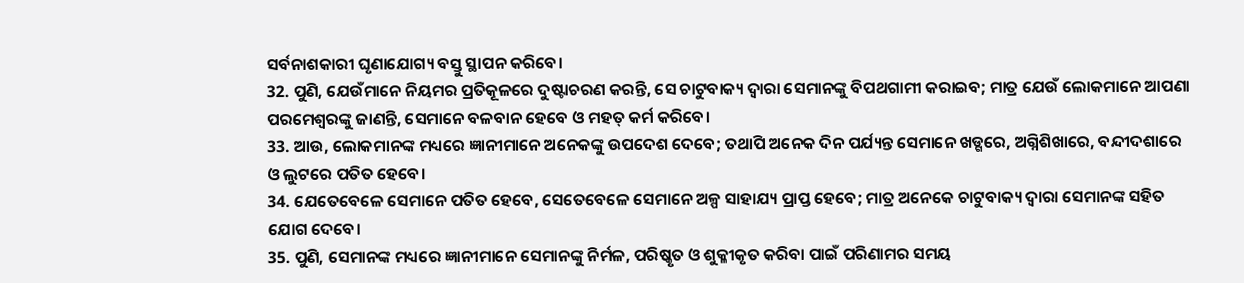ସର୍ବନାଶକାରୀ ଘୃଣାଯୋଗ୍ୟ ବସ୍ତୁ ସ୍ଥାପନ କରିବେ।
32. ପୁଣି, ଯେଉଁମାନେ ନିୟମର ପ୍ରତିକୂଳରେ ଦୁଷ୍ଟାଚରଣ କରନ୍ତି, ସେ ଚାଟୁବାକ୍ୟ ଦ୍ୱାରା ସେମାନଙ୍କୁ ବିପଥଗାମୀ କରାଇବ; ମାତ୍ର ଯେଉଁ ଲୋକମାନେ ଆପଣା ପରମେଶ୍ୱରଙ୍କୁ ଜାଣନ୍ତି, ସେମାନେ ବଳବାନ ହେବେ ଓ ମହତ୍‍ କର୍ମ କରିବେ।
33. ଆଉ, ଲୋକମାନଙ୍କ ମଧ୍ୟରେ ଜ୍ଞାନୀମାନେ ଅନେକଙ୍କୁ ଉପଦେଶ ଦେବେ; ତଥାପି ଅନେକ ଦିନ ପର୍ଯ୍ୟନ୍ତ ସେମାନେ ଖଡ୍ଗରେ, ଅଗ୍ନିଶିଖାରେ, ବନ୍ଦୀଦଶାରେ ଓ ଲୁଟରେ ପତିତ ହେବେ।
34. ଯେତେବେଳେ ସେମାନେ ପତିତ ହେବେ, ସେତେବେଳେ ସେମାନେ ଅଳ୍ପ ସାହାଯ୍ୟ ପ୍ରାପ୍ତ ହେବେ; ମାତ୍ର ଅନେକେ ଚାଟୁବାକ୍ୟ ଦ୍ୱାରା ସେମାନଙ୍କ ସହିତ ଯୋଗ ଦେବେ।
35. ପୁଣି, ସେମାନଙ୍କ ମଧ୍ୟରେ ଜ୍ଞାନୀମାନେ ସେମାନଙ୍କୁ ନିର୍ମଳ, ପରିଷ୍କୃତ ଓ ଶୁକ୍ଳୀକୃତ କରିବା ପାଇଁ ପରିଣାମର ସମୟ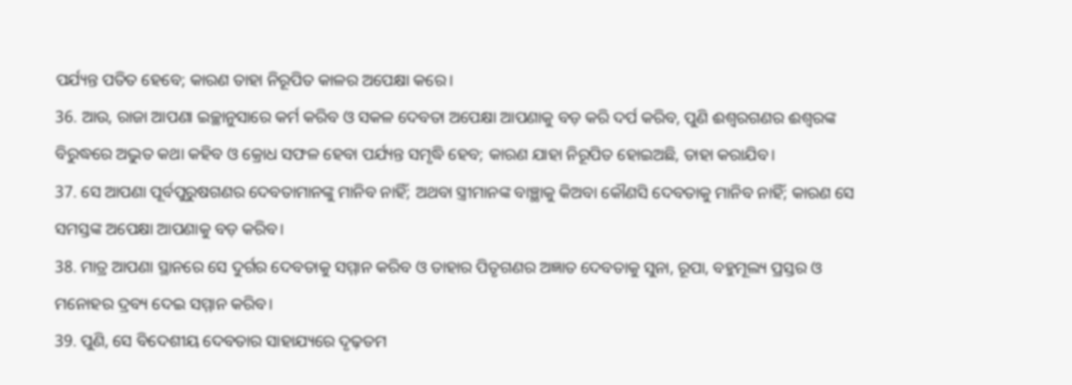ପର୍ଯ୍ୟନ୍ତ ପତିତ ହେବେ; କାରଣ ତାହା ନିରୂପିତ କାଳର ଅପେକ୍ଷା କରେ।
36. ଆଉ, ରାଜା ଆପଣା ଇଚ୍ଛାନୁସାରେ କର୍ମ କରିବ ଓ ସକଳ ଦେବତା ଅପେକ୍ଷା ଆପଣାକୁ ବଡ଼ କରି ଦର୍ପ କରିବ, ପୁଣି ଈଶ୍ୱରଗଣର ଈଶ୍ୱରଙ୍କ ବିରୁଦ୍ଧରେ ଅଦ୍ଭୁତ କଥା କହିବ ଓ କ୍ରୋଧ ସଫଳ ହେବା ପର୍ଯ୍ୟନ୍ତ ସମୃଦ୍ଧି ହେବ; କାରଣ ଯାହା ନିରୂପିତ ହୋଇଅଛି, ତାହା କରାଯିବ।
37. ସେ ଆପଣା ପୂର୍ବପୁରୁଷଗଣର ଦେବତାମାନଙ୍କୁ ମାନିବ ନାହିଁ; ଅଥବା ସ୍ତ୍ରୀମାନଙ୍କ ବାଞ୍ଛାକୁ କିଅବା କୌଣସି ଦେବତାକୁ ମାନିବ ନାହିଁ; କାରଣ ସେ ସମସ୍ତଙ୍କ ଅପେକ୍ଷା ଆପଣାକୁ ବଡ଼ କରିବ।
38. ମାତ୍ର ଆପଣା ସ୍ଥାନରେ ସେ ଦୁର୍ଗର ଦେବତାକୁ ସମ୍ମାନ କରିବ ଓ ତାହାର ପିତୃଗଣର ଅଜ୍ଞାତ ଦେବତାକୁ ସୁନା, ରୂପା, ବହୁମୂଲ୍ୟ ପ୍ରସ୍ତର ଓ ମନୋହର ଦ୍ରବ୍ୟ ଦେଇ ସମ୍ମାନ କରିବ।
39. ପୁଣି, ସେ ବିଦେଶୀୟ ଦେବତାର ସାହାଯ୍ୟରେ ଦୃଢ଼ତମ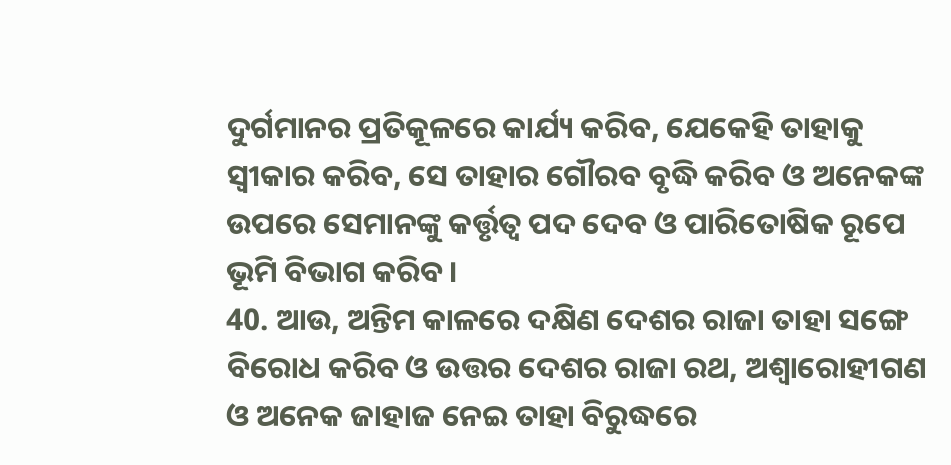ଦୁର୍ଗମାନର ପ୍ରତିକୂଳରେ କାର୍ଯ୍ୟ କରିବ, ଯେକେହି ତାହାକୁ ସ୍ୱୀକାର କରିବ, ସେ ତାହାର ଗୌରବ ବୃଦ୍ଧି କରିବ ଓ ଅନେକଙ୍କ ଉପରେ ସେମାନଙ୍କୁ କର୍ତ୍ତୃତ୍ୱ ପଦ ଦେବ ଓ ପାରିତୋଷିକ ରୂପେ ଭୂମି ବିଭାଗ କରିବ।
40. ଆଉ, ଅନ୍ତିମ କାଳରେ ଦକ୍ଷିଣ ଦେଶର ରାଜା ତାହା ସଙ୍ଗେ ବିରୋଧ କରିବ ଓ ଉତ୍ତର ଦେଶର ରାଜା ରଥ, ଅଶ୍ୱାରୋହୀଗଣ ଓ ଅନେକ ଜାହାଜ ନେଇ ତାହା ବିରୁଦ୍ଧରେ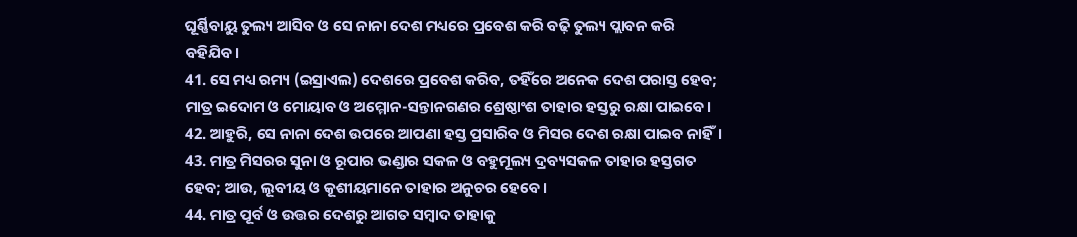ଘୂର୍ଣ୍ଣିବାୟୁ ତୁଲ୍ୟ ଆସିବ ଓ ସେ ନାନା ଦେଶ ମଧ୍ୟରେ ପ୍ରବେଶ କରି ବଢ଼ି ତୁଲ୍ୟ ପ୍ଲାବନ କରି ବହିଯିବ।
41. ସେ ମଧ୍ୟ ରମ୍ୟ (ଇସ୍ରାଏଲ) ଦେଶରେ ପ୍ରବେଶ କରିବ, ତହିଁରେ ଅନେକ ଦେଶ ପରାସ୍ତ ହେବ; ମାତ୍ର ଇଦୋମ ଓ ମୋୟାବ ଓ ଅମ୍ମୋନ-ସନ୍ତାନଗଣର ଶ୍ରେଷ୍ଠାଂଶ ତାହାର ହସ୍ତରୁ ରକ୍ଷା ପାଇବେ।
42. ଆହୁରି, ସେ ନାନା ଦେଶ ଉପରେ ଆପଣା ହସ୍ତ ପ୍ରସାରିବ ଓ ମିସର ଦେଶ ରକ୍ଷା ପାଇବ ନାହିଁ।
43. ମାତ୍ର ମିସରର ସୁନା ଓ ରୂପାର ଭଣ୍ଡାର ସକଳ ଓ ବହୁମୂଲ୍ୟ ଦ୍ରବ୍ୟସକଳ ତାହାର ହସ୍ତଗତ ହେବ; ଆଉ, ଲୂବୀୟ ଓ କୂଶୀୟମାନେ ତାହାର ଅନୁଚର ହେବେ।
44. ମାତ୍ର ପୂର୍ବ ଓ ଉତ୍ତର ଦେଶରୁ ଆଗତ ସମ୍ବାଦ ତାହାକୁ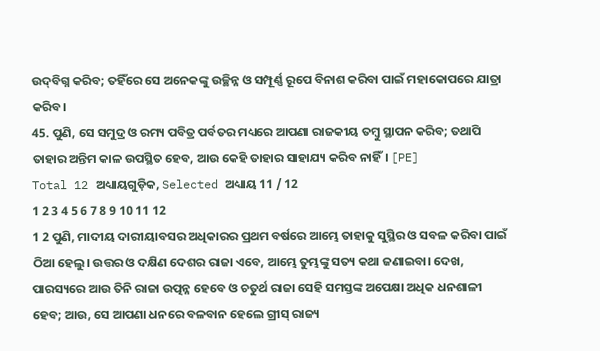ଉଦ୍‍ବିଗ୍ନ କରିବ; ତହିଁରେ ସେ ଅନେକଙ୍କୁ ଉଚ୍ଛିନ୍ନ ଓ ସମ୍ପୂର୍ଣ୍ଣ ରୂପେ ବିନାଶ କରିବା ପାଇଁ ମହାକୋପରେ ଯାତ୍ରା କରିବ।
45. ପୁଣି, ସେ ସମୁଦ୍ର ଓ ରମ୍ୟ ପବିତ୍ର ପର୍ବତର ମଧ୍ୟରେ ଆପଣା ରାଜକୀୟ ତମ୍ବୁ ସ୍ଥାପନ କରିବ; ତଥାପି ତାହାର ଅନ୍ତିମ କାଳ ଉପସ୍ଥିତ ହେବ, ଆଉ କେହି ତାହାର ସାହାଯ୍ୟ କରିବ ନାହିଁ। [PE]
Total 12 ଅଧ୍ୟାୟଗୁଡ଼ିକ, Selected ଅଧ୍ୟାୟ 11 / 12
1 2 3 4 5 6 7 8 9 10 11 12
1 2 ପୁଣି, ମାଦୀୟ ଦାରୀୟାବସର ଅଧିକାରର ପ୍ରଥମ ବର୍ଷରେ ଆମ୍ଭେ ତାହାକୁ ସୁସ୍ଥିର ଓ ସବଳ କରିବା ପାଇଁ ଠିଆ ହେଲୁ। ଉତ୍ତର ଓ ଦକ୍ଷିଣ ଦେଶର ରାଜା ଏବେ, ଆମ୍ଭେ ତୁମ୍ଭଙ୍କୁ ସତ୍ୟ କଥା ଜଣାଇବା। ଦେଖ, ପାରସ୍ୟରେ ଆଉ ତିନି ରାଜା ଉତ୍ପନ୍ନ ହେବେ ଓ ଚତୁର୍ଥ ରାଜା ସେହି ସମସ୍ତଙ୍କ ଅପେକ୍ଷା ଅଧିକ ଧନଶାଳୀ ହେବ; ଆଉ, ସେ ଆପଣା ଧନରେ ବଳବାନ ହେଲେ ଗ୍ରୀସ୍‍ ରାଜ୍ୟ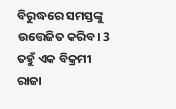ବିରୁଦ୍ଧରେ ସମସ୍ତଙ୍କୁ ଉତ୍ତେଜିତ କରିବ। 3 ତହୁଁ ଏକ ବିକ୍ରମୀ ରାଜା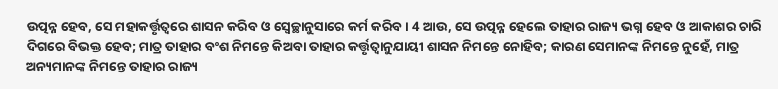ଉତ୍ପନ୍ନ ହେବ, ସେ ମହାକର୍ତ୍ତୃତ୍ୱରେ ଶାସନ କରିବ ଓ ସ୍ଵେଚ୍ଛାନୁସାରେ କର୍ମ କରିବ। 4 ଆଉ, ସେ ଉତ୍ପନ୍ନ ହେଲେ ତାହାର ରାଜ୍ୟ ଭଗ୍ନ ହେବ ଓ ଆକାଶର ଚାରି ଦିଗରେ ବିଭକ୍ତ ହେବ; ମାତ୍ର ତାହାର ବଂଶ ନିମନ୍ତେ କିଅବା ତାହାର କର୍ତ୍ତୃତ୍ୱାନୁଯାୟୀ ଶାସନ ନିମନ୍ତେ ନୋହିବ; କାରଣ ସେମାନଙ୍କ ନିମନ୍ତେ ନୁହେଁ, ମାତ୍ର ଅନ୍ୟମାନଙ୍କ ନିମନ୍ତେ ତାହାର ରାଜ୍ୟ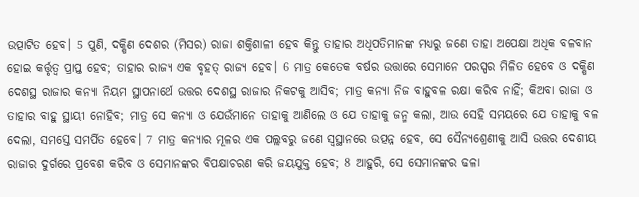ଉତ୍ପାଟିତ ହେବ। 5 ପୁଣି, ଦକ୍ଷିଣ ଦେଶର (ମିସର) ରାଜା ଶକ୍ତିଶାଳୀ ହେବ କିନ୍ତୁ ତାହାର ଅଧିପତିମାନଙ୍କ ମଧ୍ୟରୁ ଜଣେ ତାହା ଅପେକ୍ଷା ଅଧିକ ବଳବାନ ହୋଇ କର୍ତ୍ତୃତ୍ୱ ପ୍ରାପ୍ତ ହେବ; ତାହାର ରାଜ୍ୟ ଏକ ବୃହତ୍‍ ରାଜ୍ୟ ହେବ। 6 ମାତ୍ର କେତେକ ବର୍ଷର ଉତ୍ତାରେ ସେମାନେ ପରସ୍ପର ମିଳିତ ହେବେ ଓ ଦକ୍ଷିଣ ଦେଶସ୍ଥ ରାଜାର କନ୍ୟା ନିୟମ ସ୍ଥାପନାର୍ଥେ ଉତ୍ତର ଦେଶସ୍ଥ ରାଜାର ନିକଟକୁ ଆସିବ; ମାତ୍ର କନ୍ୟା ନିଜ ବାହୁବଳ ରକ୍ଷା କରିବ ନାହିଁ; କିଅବା ରାଜା ଓ ତାହାର ବାହୁ ସ୍ଥାୟୀ ନୋହିବ; ମାତ୍ର ସେ କନ୍ୟା ଓ ଯେଉଁମାନେ ତାହାକୁ ଆଣିଲେ ଓ ଯେ ତାହାକୁ ଜନ୍ମ କଲା, ଆଉ ସେହି ସମୟରେ ଯେ ତାହାକୁ ବଳ ଦେଲା, ସମସ୍ତେ ସମର୍ପିତ ହେବେ। 7 ମାତ୍ର କନ୍ୟାର ମୂଳର ଏକ ପଲ୍ଲବରୁ ଜଣେ ସ୍ୱସ୍ଥାନରେ ଉତ୍ପନ୍ନ ହେବ, ସେ ସୈନ୍ୟଶ୍ରେଣୀକୁ ଆସି ଉତ୍ତର ଦେଶୀୟ ରାଜାର ଦୁର୍ଗରେ ପ୍ରବେଶ କରିବ ଓ ସେମାନଙ୍କର ବିପକ୍ଷାଚରଣ କରି ଜୟଯୁକ୍ତ ହେବ; 8 ଆହୁରି, ସେ ସେମାନଙ୍କର ଢଳା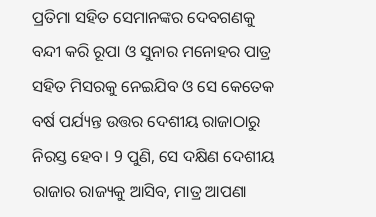ପ୍ରତିମା ସହିତ ସେମାନଙ୍କର ଦେବଗଣକୁ ବନ୍ଦୀ କରି ରୂପା ଓ ସୁନାର ମନୋହର ପାତ୍ର ସହିତ ମିସରକୁ ନେଇଯିବ ଓ ସେ କେତେକ ବର୍ଷ ପର୍ଯ୍ୟନ୍ତ ଉତ୍ତର ଦେଶୀୟ ରାଜାଠାରୁ ନିରସ୍ତ ହେବ। 9 ପୁଣି, ସେ ଦକ୍ଷିଣ ଦେଶୀୟ ରାଜାର ରାଜ୍ୟକୁ ଆସିବ, ମାତ୍ର ଆପଣା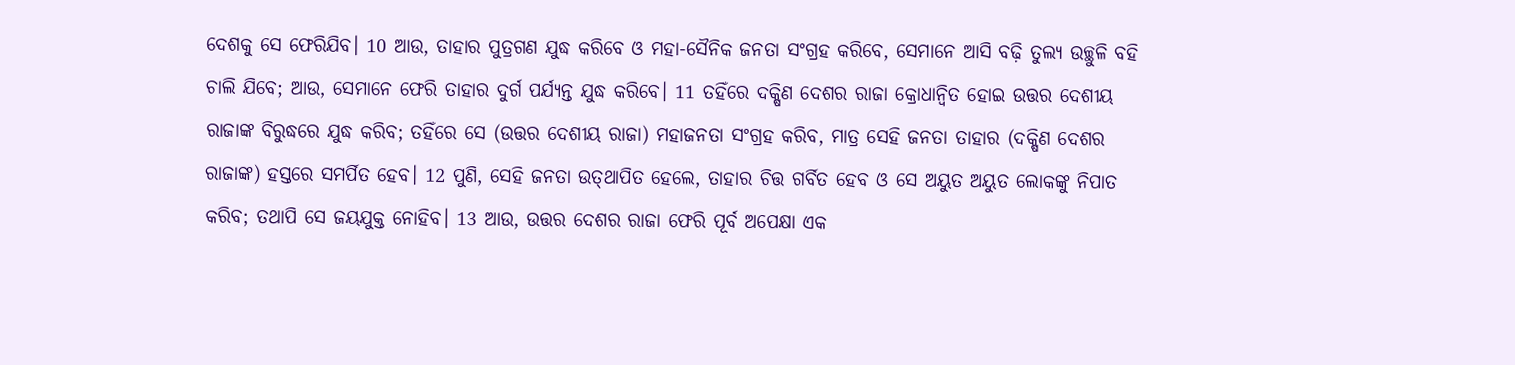ଦେଶକୁ ସେ ଫେରିଯିବ। 10 ଆଉ, ତାହାର ପୁତ୍ରଗଣ ଯୁଦ୍ଧ କରିବେ ଓ ମହା-ସୈନିକ ଜନତା ସଂଗ୍ରହ କରିବେ, ସେମାନେ ଆସି ବଢ଼ି ତୁଲ୍ୟ ଉଚ୍ଛୁଳି ବହି ଚାଲି ଯିବେ; ଆଉ, ସେମାନେ ଫେରି ତାହାର ଦୁର୍ଗ ପର୍ଯ୍ୟନ୍ତ ଯୁଦ୍ଧ କରିବେ। 11 ତହିଁରେ ଦକ୍ଷିଣ ଦେଶର ରାଜା କ୍ରୋଧାନ୍ବିତ ହୋଇ ଉତ୍ତର ଦେଶୀୟ ରାଜାଙ୍କ ବିରୁଦ୍ଧରେ ଯୁଦ୍ଧ କରିବ; ତହିଁରେ ସେ (ଉତ୍ତର ଦେଶୀୟ ରାଜା) ମହାଜନତା ସଂଗ୍ରହ କରିବ, ମାତ୍ର ସେହି ଜନତା ତାହାର (ଦକ୍ଷିଣ ଦେଶର ରାଜାଙ୍କ) ହସ୍ତରେ ସମର୍ପିତ ହେବ। 12 ପୁଣି, ସେହି ଜନତା ଉତ୍‍ଥାପିତ ହେଲେ, ତାହାର ଚିତ୍ତ ଗର୍ବିତ ହେବ ଓ ସେ ଅୟୁତ ଅୟୁତ ଲୋକଙ୍କୁ ନିପାତ କରିବ; ତଥାପି ସେ ଜୟଯୁକ୍ତ ନୋହିବ। 13 ଆଉ, ଉତ୍ତର ଦେଶର ରାଜା ଫେରି ପୂର୍ବ ଅପେକ୍ଷା ଏକ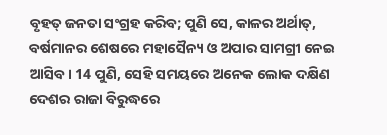ବୃହତ୍‍ ଜନତା ସଂଗ୍ରହ କରିବ; ପୁଣି ସେ, କାଳର ଅର୍ଥାତ୍‍, ବର୍ଷମାନର ଶେଷରେ ମହାସୈନ୍ୟ ଓ ଅପାର ସାମଗ୍ରୀ ନେଇ ଆସିବ। 14 ପୁଣି, ସେହି ସମୟରେ ଅନେକ ଲୋକ ଦକ୍ଷିଣ ଦେଶର ରାଜା ବିରୁଦ୍ଧରେ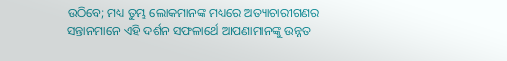ଉଠିବେ; ମଧ୍ୟ ତୁମ୍ଭ ଲୋକମାନଙ୍କ ମଧ୍ୟରେ ଅତ୍ୟାଚାରୀଗଣର ସନ୍ତାନମାନେ ଏହି ଦର୍ଶନ ସଫଳାର୍ଥେ ଆପଣାମାନଙ୍କୁ ଉନ୍ନତ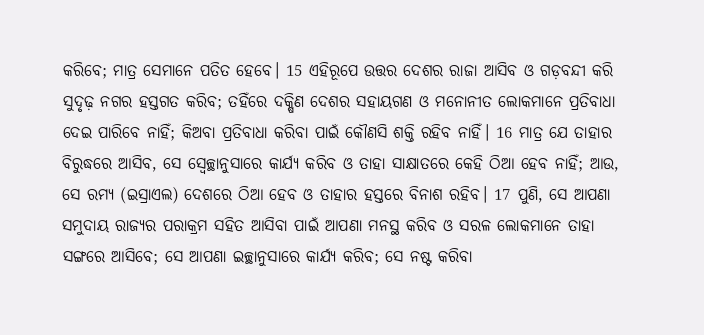କରିବେ; ମାତ୍ର ସେମାନେ ପତିତ ହେବେ। 15 ଏହିରୂପେ ଉତ୍ତର ଦେଶର ରାଜା ଆସିବ ଓ ଗଡ଼ବନ୍ଦୀ କରି ସୁଦୃଢ଼ ନଗର ହସ୍ତଗତ କରିବ; ତହିଁରେ ଦକ୍ଷିଣ ଦେଶର ସହାୟଗଣ ଓ ମନୋନୀତ ଲୋକମାନେ ପ୍ରତିବାଧା ଦେଇ ପାରିବେ ନାହିଁ; କିଅବା ପ୍ରତିବାଧା କରିବା ପାଇଁ କୌଣସି ଶକ୍ତି ରହିବ ନାହିଁ। 16 ମାତ୍ର ଯେ ତାହାର ବିରୁଦ୍ଧରେ ଆସିବ, ସେ ସ୍ଵେଚ୍ଛାନୁସାରେ କାର୍ଯ୍ୟ କରିବ ଓ ତାହା ସାକ୍ଷାତରେ କେହି ଠିଆ ହେବ ନାହିଁ; ଆଉ, ସେ ରମ୍ୟ (ଇସ୍ରାଏଲ) ଦେଶରେ ଠିଆ ହେବ ଓ ତାହାର ହସ୍ତରେ ବିନାଶ ରହିବ। 17 ପୁଣି, ସେ ଆପଣା ସମୁଦାୟ ରାଜ୍ୟର ପରାକ୍ରମ ସହିତ ଆସିବା ପାଇଁ ଆପଣା ମନସ୍ଥ କରିବ ଓ ସରଳ ଲୋକମାନେ ତାହା ସଙ୍ଗରେ ଆସିବେ; ସେ ଆପଣା ଇଚ୍ଛାନୁସାରେ କାର୍ଯ୍ୟ କରିବ; ସେ ନଷ୍ଟ କରିବା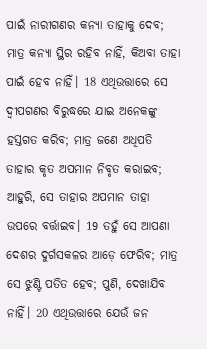ପାଇଁ ନାରୀଗଣର କନ୍ୟା ତାହାକୁ ଦେବ; ମାତ୍ର କନ୍ୟା ସ୍ଥିର ରହିବ ନାହିଁ, କିଅବା ତାହା ପାଇଁ ହେବ ନାହିଁ। 18 ଏଥିଉତ୍ତାରେ ସେ ଦ୍ୱୀପଗଣର ବିରୁଦ୍ଧରେ ଯାଇ ଅନେକଙ୍କୁ ହସ୍ତଗତ କରିବ; ମାତ୍ର ଜଣେ ଅଧିପତି ତାହାର କୃତ ଅପମାନ ନିବୃତ କରାଇବ; ଆହୁରି, ସେ ତାହାର ଅପମାନ ତାହା ଉପରେ ବର୍ତ୍ତାଇବ। 19 ତହୁଁ ସେ ଆପଣା ଦେଶର ଦୁର୍ଗସକଳର ଆଡ଼େ ଫେରିବ; ମାତ୍ର ସେ ଝୁଣ୍ଟି ପତିତ ହେବ; ପୁଣି, ଦେଖାଯିବ ନାହିଁ। 20 ଏଥିଉତ୍ତାରେ ଯେଉଁ ଜନ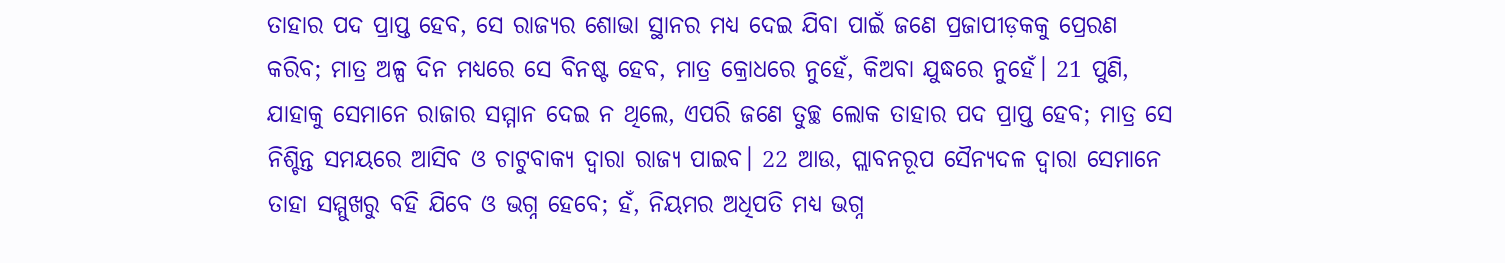ତାହାର ପଦ ପ୍ରାପ୍ତ ହେବ, ସେ ରାଜ୍ୟର ଶୋଭା ସ୍ଥାନର ମଧ୍ୟ ଦେଇ ଯିବା ପାଇଁ ଜଣେ ପ୍ରଜାପୀଡ଼କକୁ ପ୍ରେରଣ କରିବ; ମାତ୍ର ଅଳ୍ପ ଦିନ ମଧ୍ୟରେ ସେ ବିନଷ୍ଟ ହେବ, ମାତ୍ର କ୍ରୋଧରେ ନୁହେଁ, କିଅବା ଯୁଦ୍ଧରେ ନୁହେଁ। 21 ପୁଣି, ଯାହାକୁ ସେମାନେ ରାଜାର ସମ୍ମାନ ଦେଇ ନ ଥିଲେ, ଏପରି ଜଣେ ତୁଚ୍ଛ ଲୋକ ତାହାର ପଦ ପ୍ରାପ୍ତ ହେବ; ମାତ୍ର ସେ ନିଶ୍ଚିନ୍ତ ସମୟରେ ଆସିବ ଓ ଚାଟୁବାକ୍ୟ ଦ୍ୱାରା ରାଜ୍ୟ ପାଇବ। 22 ଆଉ, ପ୍ଲାବନରୂପ ସୈନ୍ୟଦଳ ଦ୍ୱାରା ସେମାନେ ତାହା ସମ୍ମୁଖରୁ ବହି ଯିବେ ଓ ଭଗ୍ନ ହେବେ; ହଁ, ନିୟମର ଅଧିପତି ମଧ୍ୟ ଭଗ୍ନ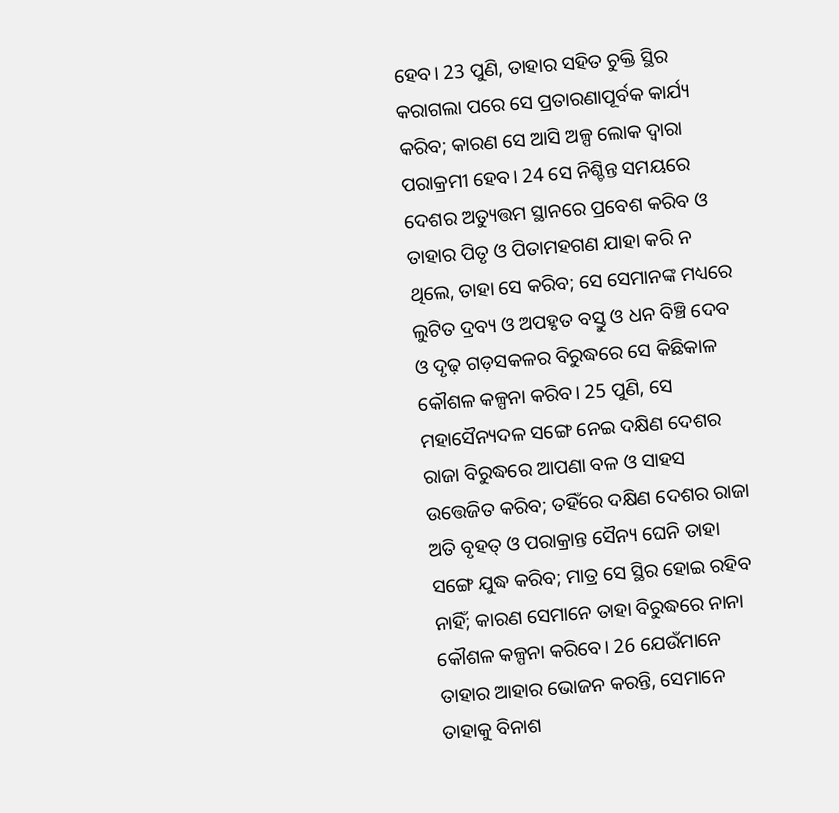ହେବ। 23 ପୁଣି, ତାହାର ସହିତ ଚୁକ୍ତି ସ୍ଥିର କରାଗଲା ପରେ ସେ ପ୍ରତାରଣାପୂର୍ବକ କାର୍ଯ୍ୟ କରିବ; କାରଣ ସେ ଆସି ଅଳ୍ପ ଲୋକ ଦ୍ୱାରା ପରାକ୍ରମୀ ହେବ। 24 ସେ ନିଶ୍ଚିନ୍ତ ସମୟରେ ଦେଶର ଅତ୍ୟୁତ୍ତମ ସ୍ଥାନରେ ପ୍ରବେଶ କରିବ ଓ ତାହାର ପିତୃ ଓ ପିତାମହଗଣ ଯାହା କରି ନ ଥିଲେ, ତାହା ସେ କରିବ; ସେ ସେମାନଙ୍କ ମଧ୍ୟରେ ଲୁଟିତ ଦ୍ରବ୍ୟ ଓ ଅପହୃତ ବସ୍ତୁ ଓ ଧନ ବିଞ୍ଚି ଦେବ ଓ ଦୃଢ଼ ଗଡ଼ସକଳର ବିରୁଦ୍ଧରେ ସେ କିଛିକାଳ କୌଶଳ କଳ୍ପନା କରିବ। 25 ପୁଣି, ସେ ମହାସୈନ୍ୟଦଳ ସଙ୍ଗେ ନେଇ ଦକ୍ଷିଣ ଦେଶର ରାଜା ବିରୁଦ୍ଧରେ ଆପଣା ବଳ ଓ ସାହସ ଉତ୍ତେଜିତ କରିବ; ତହିଁରେ ଦକ୍ଷିଣ ଦେଶର ରାଜା ଅତି ବୃହତ୍‍ ଓ ପରାକ୍ରାନ୍ତ ସୈନ୍ୟ ଘେନି ତାହା ସଙ୍ଗେ ଯୁଦ୍ଧ କରିବ; ମାତ୍ର ସେ ସ୍ଥିର ହୋଇ ରହିବ ନାହିଁ; କାରଣ ସେମାନେ ତାହା ବିରୁଦ୍ଧରେ ନାନା କୌଶଳ କଳ୍ପନା କରିବେ। 26 ଯେଉଁମାନେ ତାହାର ଆହାର ଭୋଜନ କରନ୍ତି, ସେମାନେ ତାହାକୁ ବିନାଶ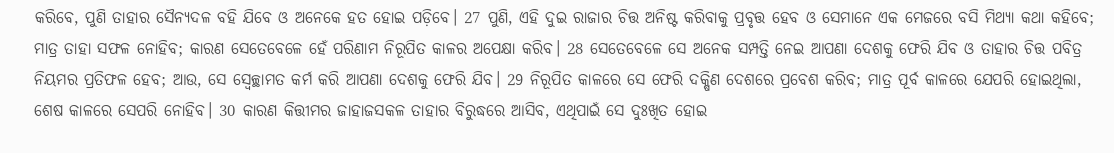କରିବେ, ପୁଣି ତାହାର ସୈନ୍ୟଦଳ ବହି ଯିବେ ଓ ଅନେକେ ହତ ହୋଇ ପଡ଼ିବେ। 27 ପୁଣି, ଏହି ଦୁଇ ରାଜାର ଚିତ୍ତ ଅନିଷ୍ଟ କରିବାକୁ ପ୍ରବୃତ୍ତ ହେବ ଓ ସେମାନେ ଏକ ମେଜରେ ବସି ମିଥ୍ୟା କଥା କହିବେ; ମାତ୍ର ତାହା ସଫଳ ନୋହିବ; କାରଣ ସେତେବେଳେ ହେଁ ପରିଣାମ ନିରୂପିତ କାଳର ଅପେକ୍ଷା କରିବ। 28 ସେତେବେଳେ ସେ ଅନେକ ସମ୍ପତ୍ତି ନେଇ ଆପଣା ଦେଶକୁ ଫେରି ଯିବ ଓ ତାହାର ଚିତ୍ତ ପବିତ୍ର ନିୟମର ପ୍ରତିଫଳ ହେବ; ଆଉ, ସେ ସ୍ଵେଚ୍ଛାମତ କର୍ମ କରି ଆପଣା ଦେଶକୁ ଫେରି ଯିବ। 29 ନିରୂପିତ କାଳରେ ସେ ଫେରି ଦକ୍ଷିଣ ଦେଶରେ ପ୍ରବେଶ କରିବ; ମାତ୍ର ପୂର୍ବ କାଳରେ ଯେପରି ହୋଇଥିଲା, ଶେଷ କାଳରେ ସେପରି ନୋହିବ। 30 କାରଣ କିତ୍ତୀମର ଜାହାଜସକଳ ତାହାର ବିରୁଦ୍ଧରେ ଆସିବ, ଏଥିପାଇଁ ସେ ଦୁଃଖିତ ହୋଇ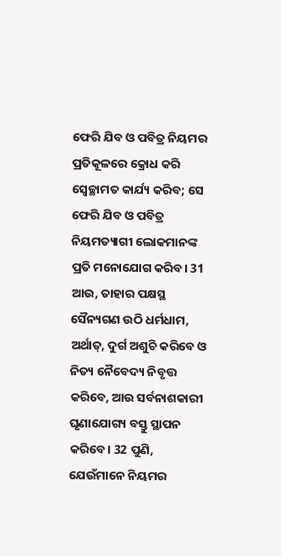ଫେରି ଯିବ ଓ ପବିତ୍ର ନିୟମର ପ୍ରତିକୂଳରେ କ୍ରୋଧ କରି ସ୍ଵେଚ୍ଛାମତ କାର୍ଯ୍ୟ କରିବ; ସେ ଫେରି ଯିବ ଓ ପବିତ୍ର ନିୟମତ୍ୟାଗୀ ଲୋକମାନଙ୍କ ପ୍ରତି ମନୋଯୋଗ କରିବ। 31 ଆଉ, ତାହାର ପକ୍ଷସ୍ଥ ସୈନ୍ୟଗଣ ଉଠି ଧର୍ମଧାମ, ଅର୍ଥାତ୍‍, ଦୁର୍ଗ ଅଶୁଚି କରିବେ ଓ ନିତ୍ୟ ନୈବେଦ୍ୟ ନିବୃତ୍ତ କରିବେ, ଆଉ ସର୍ବନାଶକାରୀ ଘୃଣାଯୋଗ୍ୟ ବସ୍ତୁ ସ୍ଥାପନ କରିବେ। 32 ପୁଣି, ଯେଉଁମାନେ ନିୟମର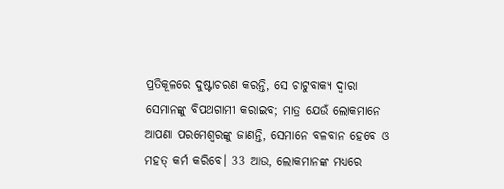ପ୍ରତିକୂଳରେ ଦୁଷ୍ଟାଚରଣ କରନ୍ତି, ସେ ଚାଟୁବାକ୍ୟ ଦ୍ୱାରା ସେମାନଙ୍କୁ ବିପଥଗାମୀ କରାଇବ; ମାତ୍ର ଯେଉଁ ଲୋକମାନେ ଆପଣା ପରମେଶ୍ୱରଙ୍କୁ ଜାଣନ୍ତି, ସେମାନେ ବଳବାନ ହେବେ ଓ ମହତ୍‍ କର୍ମ କରିବେ। 33 ଆଉ, ଲୋକମାନଙ୍କ ମଧ୍ୟରେ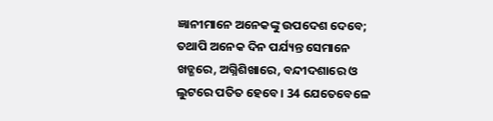ଜ୍ଞାନୀମାନେ ଅନେକଙ୍କୁ ଉପଦେଶ ଦେବେ; ତଥାପି ଅନେକ ଦିନ ପର୍ଯ୍ୟନ୍ତ ସେମାନେ ଖଡ୍ଗରେ, ଅଗ୍ନିଶିଖାରେ, ବନ୍ଦୀଦଶାରେ ଓ ଲୁଟରେ ପତିତ ହେବେ। 34 ଯେତେବେଳେ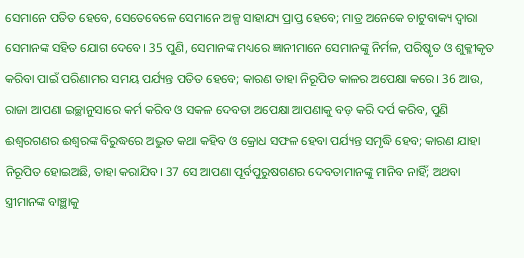ସେମାନେ ପତିତ ହେବେ, ସେତେବେଳେ ସେମାନେ ଅଳ୍ପ ସାହାଯ୍ୟ ପ୍ରାପ୍ତ ହେବେ; ମାତ୍ର ଅନେକେ ଚାଟୁବାକ୍ୟ ଦ୍ୱାରା ସେମାନଙ୍କ ସହିତ ଯୋଗ ଦେବେ। 35 ପୁଣି, ସେମାନଙ୍କ ମଧ୍ୟରେ ଜ୍ଞାନୀମାନେ ସେମାନଙ୍କୁ ନିର୍ମଳ, ପରିଷ୍କୃତ ଓ ଶୁକ୍ଳୀକୃତ କରିବା ପାଇଁ ପରିଣାମର ସମୟ ପର୍ଯ୍ୟନ୍ତ ପତିତ ହେବେ; କାରଣ ତାହା ନିରୂପିତ କାଳର ଅପେକ୍ଷା କରେ। 36 ଆଉ, ରାଜା ଆପଣା ଇଚ୍ଛାନୁସାରେ କର୍ମ କରିବ ଓ ସକଳ ଦେବତା ଅପେକ୍ଷା ଆପଣାକୁ ବଡ଼ କରି ଦର୍ପ କରିବ, ପୁଣି ଈଶ୍ୱରଗଣର ଈଶ୍ୱରଙ୍କ ବିରୁଦ୍ଧରେ ଅଦ୍ଭୁତ କଥା କହିବ ଓ କ୍ରୋଧ ସଫଳ ହେବା ପର୍ଯ୍ୟନ୍ତ ସମୃଦ୍ଧି ହେବ; କାରଣ ଯାହା ନିରୂପିତ ହୋଇଅଛି, ତାହା କରାଯିବ। 37 ସେ ଆପଣା ପୂର୍ବପୁରୁଷଗଣର ଦେବତାମାନଙ୍କୁ ମାନିବ ନାହିଁ; ଅଥବା ସ୍ତ୍ରୀମାନଙ୍କ ବାଞ୍ଛାକୁ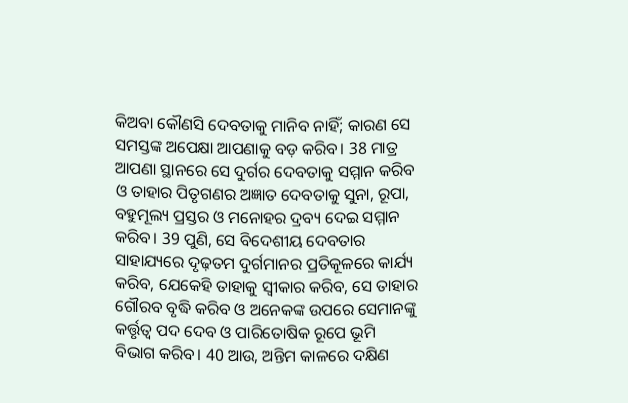କିଅବା କୌଣସି ଦେବତାକୁ ମାନିବ ନାହିଁ; କାରଣ ସେ ସମସ୍ତଙ୍କ ଅପେକ୍ଷା ଆପଣାକୁ ବଡ଼ କରିବ। 38 ମାତ୍ର ଆପଣା ସ୍ଥାନରେ ସେ ଦୁର୍ଗର ଦେବତାକୁ ସମ୍ମାନ କରିବ ଓ ତାହାର ପିତୃଗଣର ଅଜ୍ଞାତ ଦେବତାକୁ ସୁନା, ରୂପା, ବହୁମୂଲ୍ୟ ପ୍ରସ୍ତର ଓ ମନୋହର ଦ୍ରବ୍ୟ ଦେଇ ସମ୍ମାନ କରିବ। 39 ପୁଣି, ସେ ବିଦେଶୀୟ ଦେବତାର ସାହାଯ୍ୟରେ ଦୃଢ଼ତମ ଦୁର୍ଗମାନର ପ୍ରତିକୂଳରେ କାର୍ଯ୍ୟ କରିବ, ଯେକେହି ତାହାକୁ ସ୍ୱୀକାର କରିବ, ସେ ତାହାର ଗୌରବ ବୃଦ୍ଧି କରିବ ଓ ଅନେକଙ୍କ ଉପରେ ସେମାନଙ୍କୁ କର୍ତ୍ତୃତ୍ୱ ପଦ ଦେବ ଓ ପାରିତୋଷିକ ରୂପେ ଭୂମି ବିଭାଗ କରିବ। 40 ଆଉ, ଅନ୍ତିମ କାଳରେ ଦକ୍ଷିଣ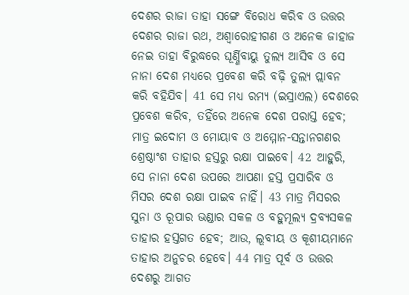ଦେଶର ରାଜା ତାହା ସଙ୍ଗେ ବିରୋଧ କରିବ ଓ ଉତ୍ତର ଦେଶର ରାଜା ରଥ, ଅଶ୍ୱାରୋହୀଗଣ ଓ ଅନେକ ଜାହାଜ ନେଇ ତାହା ବିରୁଦ୍ଧରେ ଘୂର୍ଣ୍ଣିବାୟୁ ତୁଲ୍ୟ ଆସିବ ଓ ସେ ନାନା ଦେଶ ମଧ୍ୟରେ ପ୍ରବେଶ କରି ବଢ଼ି ତୁଲ୍ୟ ପ୍ଲାବନ କରି ବହିଯିବ। 41 ସେ ମଧ୍ୟ ରମ୍ୟ (ଇସ୍ରାଏଲ) ଦେଶରେ ପ୍ରବେଶ କରିବ, ତହିଁରେ ଅନେକ ଦେଶ ପରାସ୍ତ ହେବ; ମାତ୍ର ଇଦୋମ ଓ ମୋୟାବ ଓ ଅମ୍ମୋନ-ସନ୍ତାନଗଣର ଶ୍ରେଷ୍ଠାଂଶ ତାହାର ହସ୍ତରୁ ରକ୍ଷା ପାଇବେ। 42 ଆହୁରି, ସେ ନାନା ଦେଶ ଉପରେ ଆପଣା ହସ୍ତ ପ୍ରସାରିବ ଓ ମିସର ଦେଶ ରକ୍ଷା ପାଇବ ନାହିଁ। 43 ମାତ୍ର ମିସରର ସୁନା ଓ ରୂପାର ଭଣ୍ଡାର ସକଳ ଓ ବହୁମୂଲ୍ୟ ଦ୍ରବ୍ୟସକଳ ତାହାର ହସ୍ତଗତ ହେବ; ଆଉ, ଲୂବୀୟ ଓ କୂଶୀୟମାନେ ତାହାର ଅନୁଚର ହେବେ। 44 ମାତ୍ର ପୂର୍ବ ଓ ଉତ୍ତର ଦେଶରୁ ଆଗତ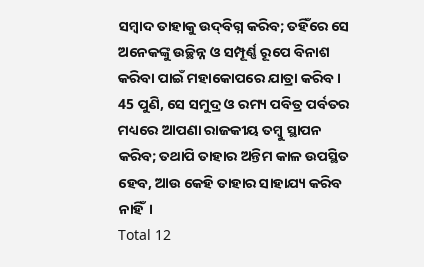ସମ୍ବାଦ ତାହାକୁ ଉଦ୍‍ବିଗ୍ନ କରିବ; ତହିଁରେ ସେ ଅନେକଙ୍କୁ ଉଚ୍ଛିନ୍ନ ଓ ସମ୍ପୂର୍ଣ୍ଣ ରୂପେ ବିନାଶ କରିବା ପାଇଁ ମହାକୋପରେ ଯାତ୍ରା କରିବ। 45 ପୁଣି, ସେ ସମୁଦ୍ର ଓ ରମ୍ୟ ପବିତ୍ର ପର୍ବତର ମଧ୍ୟରେ ଆପଣା ରାଜକୀୟ ତମ୍ବୁ ସ୍ଥାପନ କରିବ; ତଥାପି ତାହାର ଅନ୍ତିମ କାଳ ଉପସ୍ଥିତ ହେବ, ଆଉ କେହି ତାହାର ସାହାଯ୍ୟ କରିବ ନାହିଁ।
Total 12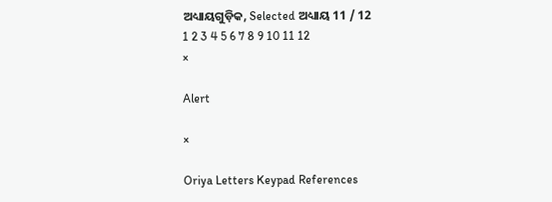ଅଧ୍ୟାୟଗୁଡ଼ିକ, Selected ଅଧ୍ୟାୟ 11 / 12
1 2 3 4 5 6 7 8 9 10 11 12
×

Alert

×

Oriya Letters Keypad References